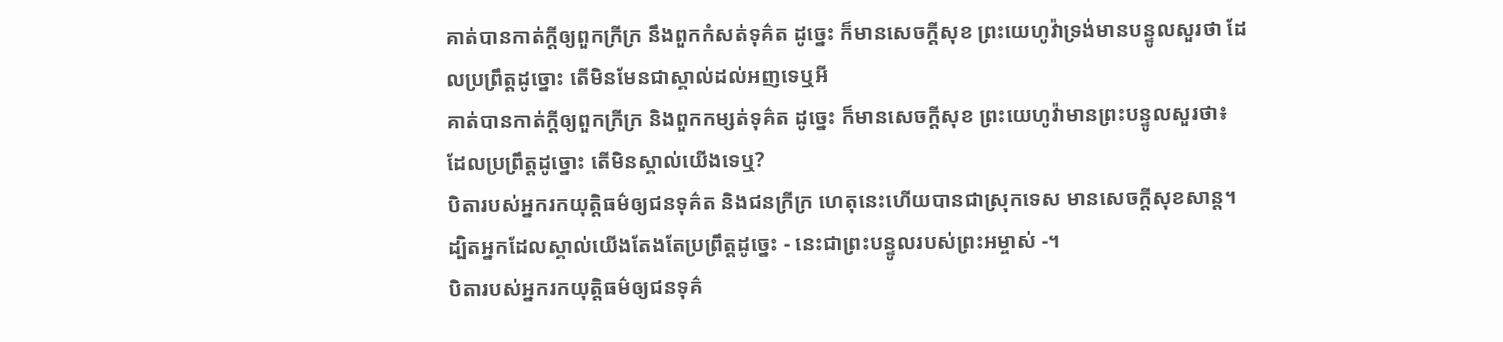គាត់បានកាត់ក្តីឲ្យពួកក្រីក្រ នឹងពួកកំសត់ទុគ៌ត ដូច្នេះ ក៏មានសេចក្ដីសុខ ព្រះយេហូវ៉ាទ្រង់មានបន្ទូលសួរថា ដែលប្រព្រឹត្តដូច្នោះ តើមិនមែនជាស្គាល់ដល់អញទេឬអី
គាត់បានកាត់ក្ដីឲ្យពួកក្រីក្រ និងពួកកម្សត់ទុគ៌ត ដូច្នេះ ក៏មានសេចក្ដីសុខ ព្រះយេហូវ៉ាមានព្រះបន្ទូលសួរថា៖ ដែលប្រព្រឹត្តដូច្នោះ តើមិនស្គាល់យើងទេឬ?
បិតារបស់អ្នករកយុត្តិធម៌ឲ្យជនទុគ៌ត និងជនក្រីក្រ ហេតុនេះហើយបានជាស្រុកទេស មានសេចក្ដីសុខសាន្ត។ ដ្បិតអ្នកដែលស្គាល់យើងតែងតែប្រព្រឹត្តដូច្នេះ - នេះជាព្រះបន្ទូលរបស់ព្រះអម្ចាស់ -។
បិតារបស់អ្នករកយុត្តិធម៌ឲ្យជនទុគ៌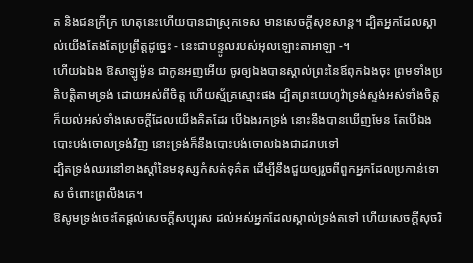ត និងជនក្រីក្រ ហេតុនេះហើយបានជាស្រុកទេស មានសេចក្ដីសុខសាន្ត។ ដ្បិតអ្នកដែលស្គាល់យើងតែងតែប្រព្រឹត្តដូច្នេះ - នេះជាបន្ទូលរបស់អុលឡោះតាអាឡា -។
ហើយឯឯង ឱសាឡូម៉ូន ជាកូនអញអើយ ចូរឲ្យឯងបានស្គាល់ព្រះនៃឪពុកឯងចុះ ព្រមទាំងប្រតិបត្តិតាមទ្រង់ ដោយអស់ពីចិត្ត ហើយស្ម័គ្រស្មោះផង ដ្បិតព្រះយេហូវ៉ាទ្រង់ស្ទង់អស់ទាំងចិត្ត ក៏យល់អស់ទាំងសេចក្ដីដែលយើងគិតដែរ បើឯងរកទ្រង់ នោះនឹងបានឃើញមែន តែបើឯងបោះបង់ចោលទ្រង់វិញ នោះទ្រង់ក៏នឹងបោះបង់ចោលឯងជាដរាបទៅ
ដ្បិតទ្រង់ឈរនៅខាងស្តាំនៃមនុស្សកំសត់ទុគ៌ត ដើម្បីនឹងជួយឲ្យរួចពីពួកអ្នកដែលប្រកាន់ទោស ចំពោះព្រលឹងគេ។
ឱសូមទ្រង់ចេះតែផ្តល់សេចក្ដីសប្បុរស ដល់អស់អ្នកដែលស្គាល់ទ្រង់តទៅ ហើយសេចក្ដីសុចរិ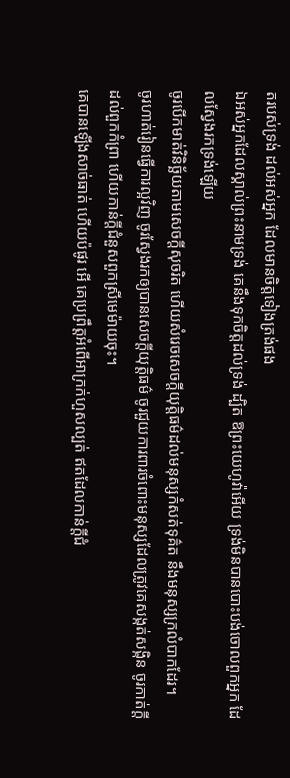តរបស់ទ្រង់ ដល់អស់អ្នក ដែលមានចិត្តទៀងត្រង់ផង
ឯអស់អ្នកដែលស្គាល់ព្រះនាមទ្រង់ គេនឹងទុកចិត្តដល់ទ្រង់ ដ្បិត ឱព្រះយេហូវ៉ាអើយ ទ្រង់មិនបានបោះបង់ចោលពួកអ្នក ដែលស្វែងរកទ្រង់ឡើយ
ចូរបើកមាត់វិនិច្ឆ័យតាមសេចក្ដីសុចរិត ហើយសំរេចសេចក្ដីយុត្តិធម៌ដល់មនុស្សកំសត់ទុគ៌ត នឹងមនុស្សក្រលំបាកដែរ។
ចូរហាត់រៀនធ្វើការល្អវិញ ចូរស្វែងរកឲ្យបានសេចក្ដីយុត្តិធម៌ ចូរជួយការពារចំពោះមនុស្សដែលត្រូវគេសង្កត់សង្កិន ចូរកាត់ក្តីដល់ពួកកំព្រា ហើយកាន់ក្តីជំនួសពួកស្រីមេម៉ាយចុះ។
គេបានឡើងសាច់ធាត់ ហើយប៉ផូរ អើ គេប្រព្រឹត្តអំពើអាក្រក់ហួសល្បត់ ឥតដែលកាន់ក្តីជំ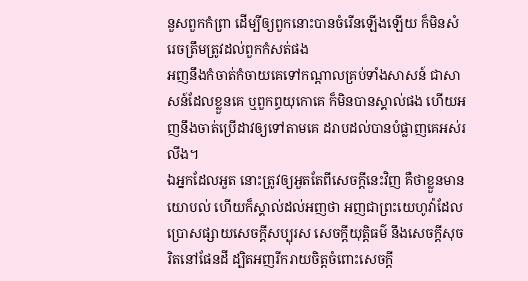នួសពួកកំព្រា ដើម្បីឲ្យពួកនោះបានចំរើនឡើងឡើយ ក៏មិនសំរេចត្រឹមត្រូវដល់ពួកកំសត់ផង
អញនឹងកំចាត់កំចាយគេទៅកណ្តាលគ្រប់ទាំងសាសន៍ ជាសាសន៍ដែលខ្លួនគេ ឬពួកព្ធយុកោគេ ក៏មិនបានស្គាល់ផង ហើយអញនឹងចាត់ប្រើដាវឲ្យទៅតាមគេ ដរាបដល់បានបំផ្លាញគេអស់រលីង។
ឯអ្នកដែលអួត នោះត្រូវឲ្យអួតតែពីសេចក្ដីនេះវិញ គឺថាខ្លួនមានយោបល់ ហើយក៏ស្គាល់ដល់អញថា អញជាព្រះយេហូវ៉ាដែលប្រោសផ្សាយសេចក្ដីសប្បុរស សេចក្ដីយុត្តិធម៌ នឹងសេចក្ដីសុចរិតនៅផែនដី ដ្បិតអញរីករាយចិត្តចំពោះសេចក្ដី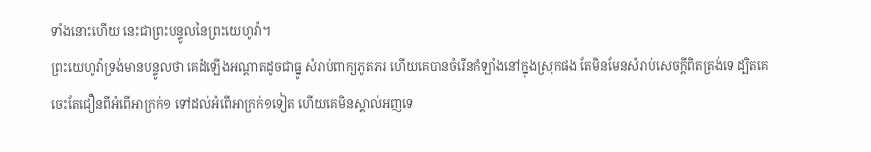ទាំងនោះហើយ នេះជាព្រះបន្ទូលនៃព្រះយេហូវ៉ា។
ព្រះយេហូវ៉ាទ្រង់មានបន្ទូលថា គេដំឡើងអណ្តាតដូចជាធ្នូ សំរាប់ពាក្យភូតភរ ហើយគេបានចំរើនកំឡាំងនៅក្នុងស្រុកផង តែមិនមែនសំរាប់សេចក្ដីពិតត្រង់ទេ ដ្បិតគេចេះតែជឿនពីអំពើអាក្រក់១ ទៅដល់អំពើអាក្រក់១ទៀត ហើយគេមិនស្គាល់អញទេ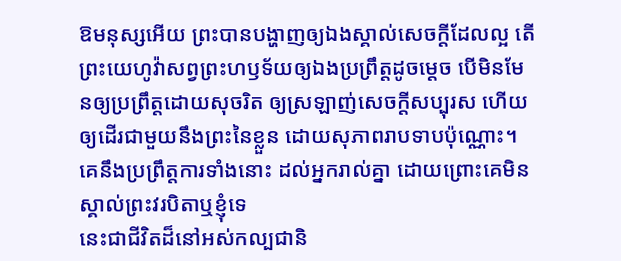ឱមនុស្សអើយ ព្រះបានបង្ហាញឲ្យឯងស្គាល់សេចក្ដីដែលល្អ តើព្រះយេហូវ៉ាសព្វព្រះហឫទ័យឲ្យឯងប្រព្រឹត្តដូចម្តេច បើមិនមែនឲ្យប្រព្រឹត្តដោយសុចរិត ឲ្យស្រឡាញ់សេចក្ដីសប្បុរស ហើយឲ្យដើរជាមួយនឹងព្រះនៃខ្លួន ដោយសុភាពរាបទាបប៉ុណ្ណោះ។
គេនឹងប្រព្រឹត្តការទាំងនោះ ដល់អ្នករាល់គ្នា ដោយព្រោះគេមិនស្គាល់ព្រះវរបិតាឬខ្ញុំទេ
នេះជាជីវិតដ៏នៅអស់កល្បជានិ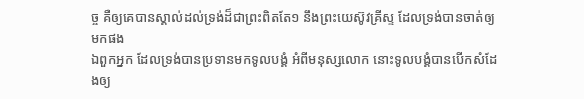ច្ច គឺឲ្យគេបានស្គាល់ដល់ទ្រង់ដ៏ជាព្រះពិតតែ១ នឹងព្រះយេស៊ូវគ្រីស្ទ ដែលទ្រង់បានចាត់ឲ្យមកផង
ឯពួកអ្នក ដែលទ្រង់បានប្រទានមកទូលបង្គំ អំពីមនុស្សលោក នោះទូលបង្គំបានបើកសំដែងឲ្យ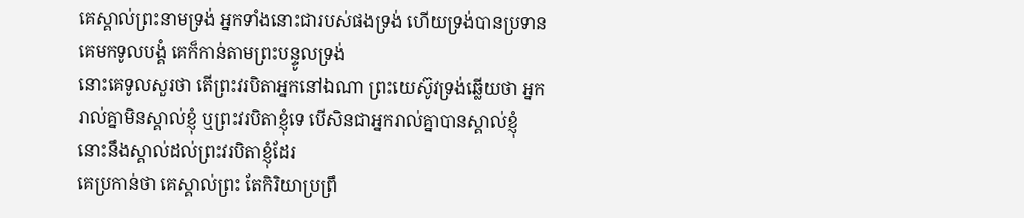គេស្គាល់ព្រះនាមទ្រង់ អ្នកទាំងនោះជារបស់ផងទ្រង់ ហើយទ្រង់បានប្រទានគេមកទូលបង្គំ គេក៏កាន់តាមព្រះបន្ទូលទ្រង់
នោះគេទូលសួរថា តើព្រះវរបិតាអ្នកនៅឯណា ព្រះយេស៊ូវទ្រង់ឆ្លើយថា អ្នករាល់គ្នាមិនស្គាល់ខ្ញុំ ឬព្រះវរបិតាខ្ញុំទេ បើសិនជាអ្នករាល់គ្នាបានស្គាល់ខ្ញុំ នោះនឹងស្គាល់ដល់ព្រះវរបិតាខ្ញុំដែរ
គេប្រកាន់ថា គេស្គាល់ព្រះ តែកិរិយាប្រព្រឹ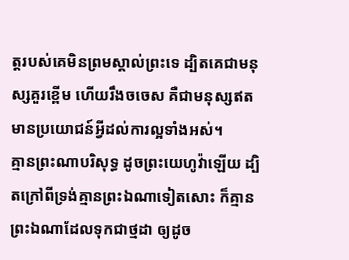ត្តរបស់គេមិនព្រមស្គាល់ព្រះទេ ដ្បិតគេជាមនុស្សគួរខ្ពើម ហើយរឹងចចេស គឺជាមនុស្សឥតមានប្រយោជន៍អ្វីដល់ការល្អទាំងអស់។
គ្មានព្រះណាបរិសុទ្ធ ដូចព្រះយេហូវ៉ាឡើយ ដ្បិតក្រៅពីទ្រង់គ្មានព្រះឯណាទៀតសោះ ក៏គ្មានព្រះឯណាដែលទុកជាថ្មដា ឲ្យដូច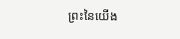ព្រះនៃយើង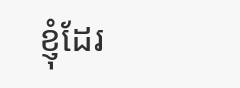ខ្ញុំដែរ